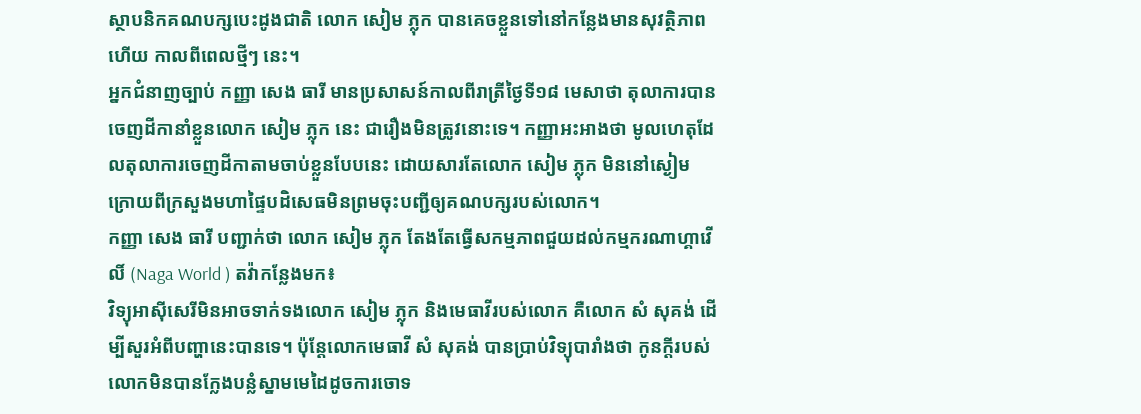ស្ថាបនិកគណបក្សបេះដូងជាតិ លោក សៀម ភ្លុក បានគេចខ្លួនទៅនៅកន្លែងមានសុវត្ថិភាពហើយ កាលពីពេលថ្មីៗ នេះ។
អ្នកជំនាញច្បាប់ កញ្ញា សេង ធារី មានប្រសាសន៍កាលពីរាត្រីថ្ងៃទី១៨ មេសាថា តុលាការបានចេញដីកានាំខ្លួនលោក សៀម ភ្លុក នេះ ជារឿងមិនត្រូវនោះទេ។ កញ្ញាអះអាងថា មូលហេតុដែលតុលាការចេញដីកាតាមចាប់ខ្លួនបែបនេះ ដោយសារតែលោក សៀម ភ្លុក មិននៅស្ងៀម ក្រោយពីក្រសួងមហាផ្ទៃបដិសេធមិនព្រមចុះបញ្ជីឲ្យគណបក្សរបស់លោក។
កញ្ញា សេង ធារី បញ្ជាក់ថា លោក សៀម ភ្លុក តែងតែធ្វើសកម្មភាពជួយដល់កម្មករណាហ្គាវើលិ៍ (Naga World ) តវ៉ាកន្លែងមក៖
វិទ្យុអាស៊ីសេរីមិនអាចទាក់ទងលោក សៀម ភ្លុក និងមេធាវីរបស់លោក គឺលោក សំ សុគង់ ដើម្បីសួរអំពីបញ្ហានេះបានទេ។ ប៉ុន្តែលោកមេធាវី សំ សុគង់ បានប្រាប់វិទ្យុបារាំងថា កូនក្ដីរបស់លោកមិនបានក្លែងបន្លំស្នាមមេដៃដូចការចោទ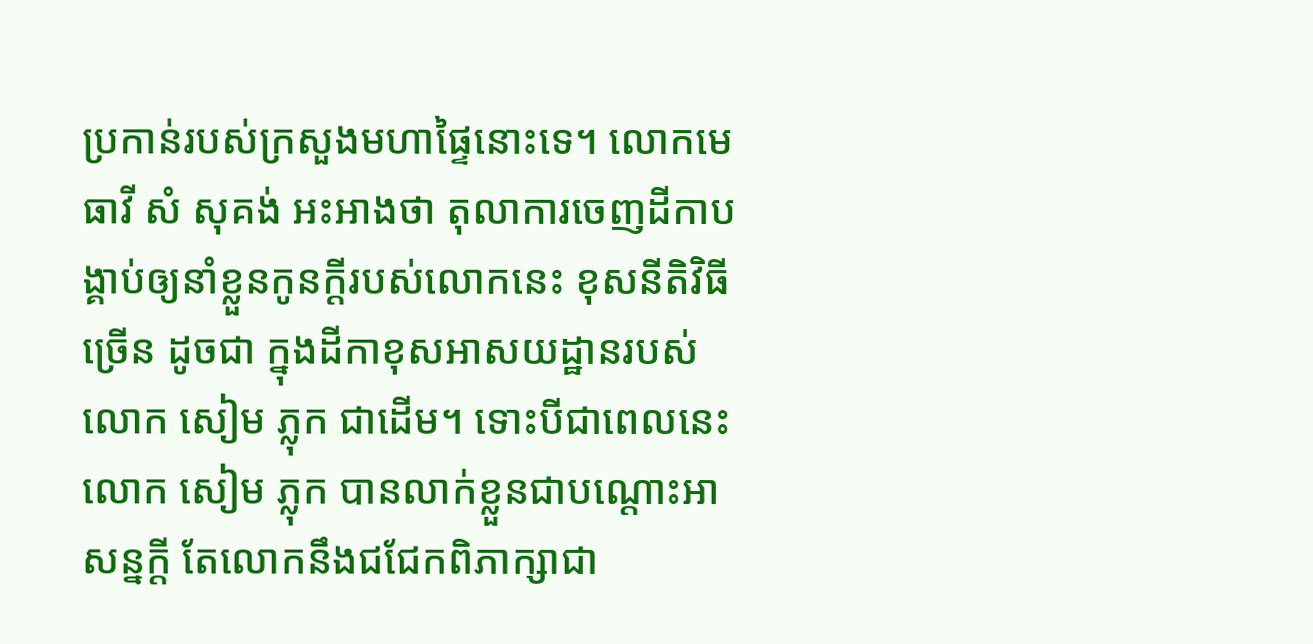ប្រកាន់របស់ក្រសួងមហាផ្ទៃនោះទេ។ លោកមេធាវី សំ សុគង់ អះអាងថា តុលាការចេញដីកាបង្គាប់ឲ្យនាំខ្លួនកូនក្ដីរបស់លោកនេះ ខុសនីតិវិធីច្រើន ដូចជា ក្នុងដីកាខុសអាសយដ្ឋានរបស់លោក សៀម ភ្លុក ជាដើម។ ទោះបីជាពេលនេះ លោក សៀម ភ្លុក បានលាក់ខ្លួនជាបណ្ដោះអាសន្នក្ដី តែលោកនឹងជជែកពិភាក្សាជា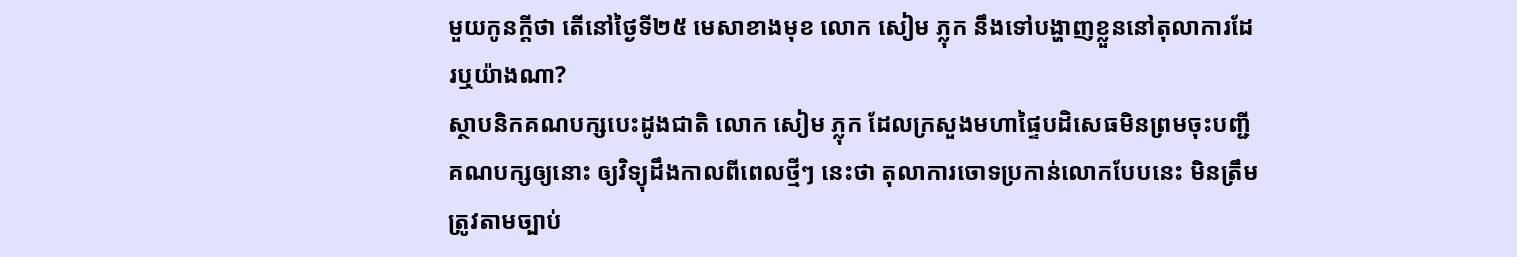មួយកូនក្ដីថា តើនៅថ្ងៃទី២៥ មេសាខាងមុខ លោក សៀម ភ្លុក នឹងទៅបង្ហាញខ្លួននៅតុលាការដែរឬយ៉ាងណា?
ស្ថាបនិកគណបក្សបេះដូងជាតិ លោក សៀម ភ្លុក ដែលក្រសួងមហាផ្ទៃបដិសេធមិនព្រមចុះបញ្ជីគណបក្សឲ្យនោះ ឲ្យវិទ្យុដឹងកាលពីពេលថ្មីៗ នេះថា តុលាការចោទប្រកាន់លោកបែបនេះ មិនត្រឹមត្រូវតាមច្បាប់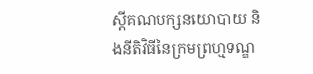ស្តីគណបក្សនយោបាយ និងនីតិវិធីនៃក្រមព្រហ្មទណ្ឌ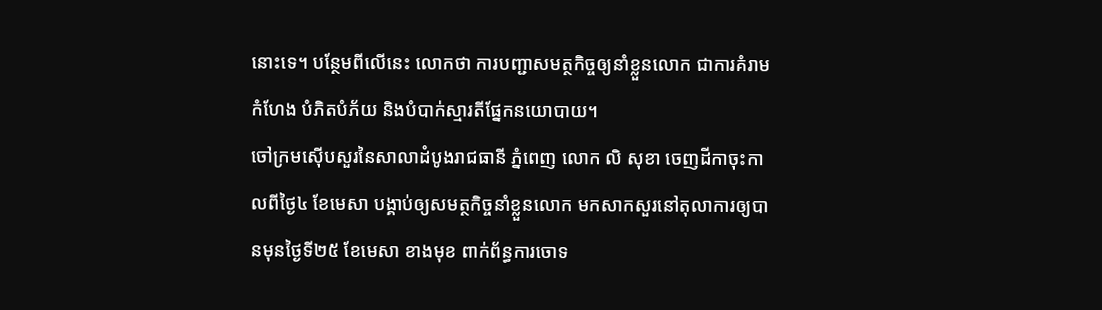នោះទេ។ បន្ថែមពីលើនេះ លោកថា ការបញ្ជាសមត្ថកិច្ចឲ្យនាំខ្លួនលោក ជាការគំរាមកំហែង បំភិតបំភ័យ និងបំបាក់ស្មារតីផ្នែកនយោបាយ។
ចៅក្រមស៊ើបសួរនៃសាលាដំបូងរាជធានី ភ្នំពេញ លោក លិ សុខា ចេញដីកាចុះកាលពីថ្ងៃ៤ ខែមេសា បង្គាប់ឲ្យសមត្ថកិច្ចនាំខ្លួនលោក មកសាកសួរនៅតុលាការឲ្យបានមុនថ្ងៃទី២៥ ខែមេសា ខាងមុខ ពាក់ព័ន្ធការចោទ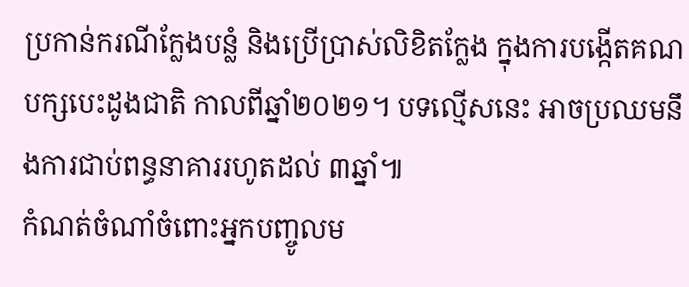ប្រកាន់ករណីក្លែងបន្លំ និងប្រើប្រាស់លិខិតក្លែង ក្នុងការបង្កើតគណបក្សបេះដូងជាតិ កាលពីឆ្នាំ២០២១។ បទល្មើសនេះ អាចប្រឈមនឹងការជាប់ពន្ធនាគាររហូតដល់ ៣ឆ្នាំ៕
កំណត់ចំណាំចំពោះអ្នកបញ្ចូលម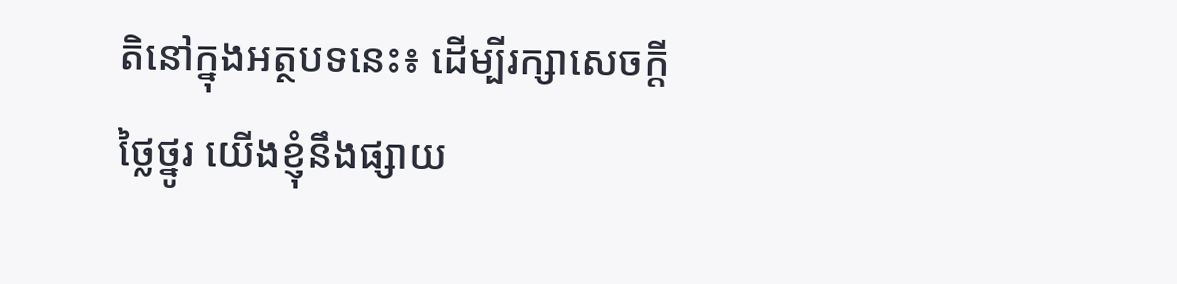តិនៅក្នុងអត្ថបទនេះ៖ ដើម្បីរក្សាសេចក្ដីថ្លៃថ្នូរ យើងខ្ញុំនឹងផ្សាយ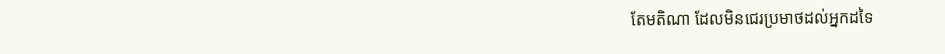តែមតិណា ដែលមិនជេរប្រមាថដល់អ្នកដទៃ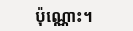ប៉ុណ្ណោះ។